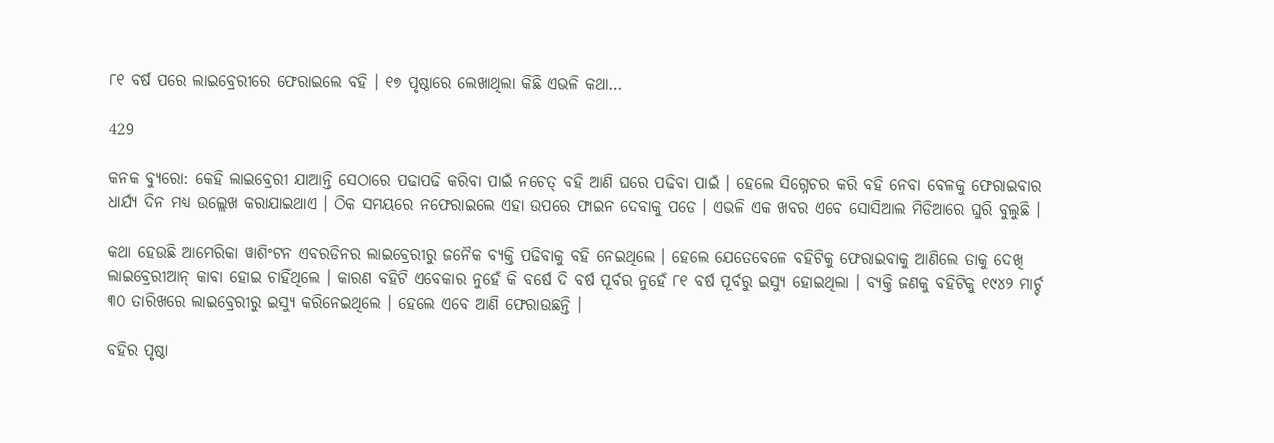୮୧ ବର୍ଷ ପରେ ଲାଇବ୍ରେରୀରେ ଫେରାଇଲେ ବହି । ୧୭ ପୃଷ୍ଠାରେ ଲେଖାଥିଲା କିଛି ଏଭଳି କଥା…

429

କନକ ବ୍ୟୁରୋ: କେହି ଲାଇବ୍ରେରୀ ଯାଆନ୍ତି ସେଠାରେ ପଢାପଢି କରିବା ପାଇଁ ନଚେତ୍ ବହି ଆଣି ଘରେ ପଢିବା ପାଇଁ । ହେଲେ ସିଗ୍ନେଚର କରି ବହି ନେବା ବେଳକୁ ଫେରାଇବାର ଧାର୍ଯ୍ୟ ଦିନ ମଧ୍ୟ ଉଲ୍ଲେଖ କରାଯାଇଥାଏ । ଠିକ ସମୟରେ ନଫେରାଇଲେ ଏହା ଉପରେ ଫାଇନ ଦେବାକୁ ପଡେ । ଏଭଳି ଏକ ଖବର ଏବେ ସୋସିଆଲ ମିଡିଆରେ ଘୁରି ବୁଲୁଛି ।

କଥା ହେଉଛି ଆମେରିକା ୱାଶିଂଟନ ଏବରଡିନର ଲାଇବ୍ରେରୀରୁ ଜନୈକ ବ୍ୟକ୍ତି ପଢିବାକୁ ବହି ନେଇଥିଲେ । ହେଲେ ଯେତେବେଳେ ବହିଟିକୁ ଫେରାଇବାକୁ ଆଣିଲେ ତାକୁ ଦେଖି ଲାଇବ୍ରେରୀଆନ୍ କାବା ହୋଇ ଚାହିଁଥିଲେ । କାରଣ ବହିଟି ଏବେକାର ନୁହେଁ କି ବର୍ଷେ ଦି ବର୍ଷ ପୂର୍ବର ନୁହେଁ ୮୧ ବର୍ଷ ପୂର୍ବରୁ ଇସ୍ୟୁ ହୋଇଥିଲା । ବ୍ୟକ୍ତି ଜଣକୁ ବହିଟିକୁ ୧୯୪୨ ମାର୍ଚ୍ଚ ୩୦ ତାରିଖରେ ଲାଇବ୍ରେରୀରୁ ଇସ୍ୟୁ କରିନେଇଥିଲେ । ହେଲେ ଏବେ ଆଣି ଫେରାଉଛନ୍ତି ।

ବହିର ପୃଷ୍ଠା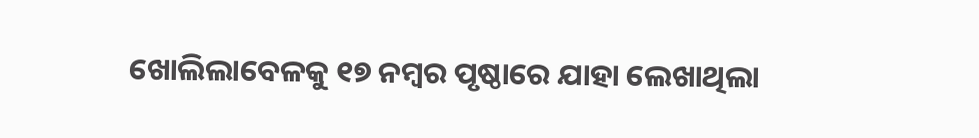ଖୋଲିଲାବେଳକୁ ୧୭ ନମ୍ବର ପୃଷ୍ଠାରେ ଯାହା ଲେଖାଥିଲା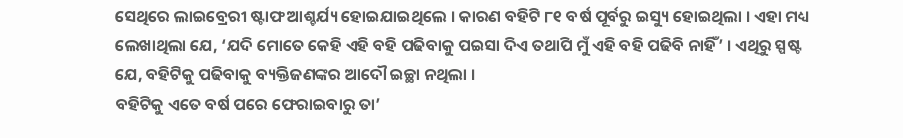ସେଥିରେ ଲାଇବ୍ରେରୀ ଷ୍ଟାଫ ଆଶ୍ଚର୍ଯ୍ୟ ହୋଇଯାଇଥିଲେ । କାରଣ ବହିଟି ୮୧ ବର୍ଷ ପୂର୍ବରୁ ଇସ୍ୟୁ ହୋଇଥିଲା । ଏହା ମଧ୍ୟ ଲେଖାଥିଲା ଯେ, ‘ଯଦି ମୋତେ କେହି ଏହି ବହି ପଢିବାକୁ ପଇସା ଦିଏ ତଥାପି ମୁଁ ଏହି ବହି ପଢିବି ନାହିଁ’ । ଏଥିରୁ ସ୍ପଷ୍ଟ ଯେ, ବହିଟିକୁ ପଢିବାକୁ ବ୍ୟକ୍ତିଜଣଙ୍କର ଆଦୌ ଇଚ୍ଛା ନଥିଲା ।
ବହିଟିକୁ ଏତେ ବର୍ଷ ପରେ ଫେରାଇବାରୁ ତା’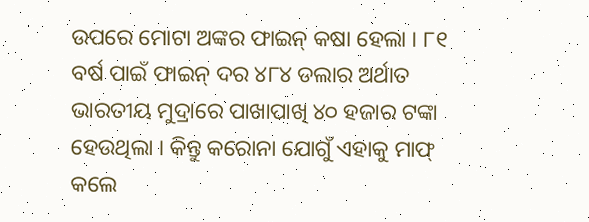ଉପରେ ମୋଟା ଅଙ୍କର ଫାଇନ୍ କଷା ହେଲା । ୮୧ ବର୍ଷ ପାଇଁ ଫାଇନ୍ ଦର ୪୮୪ ଡଲାର ଅର୍ଥାତ ଭାରତୀୟ ମୁଦ୍ରାରେ ପାଖାପାଖି ୪୦ ହଜାର ଟଙ୍କା ହେଉଥିଲା । କିନ୍ତୁ କରୋନା ଯୋଗୁଁ ଏହାକୁ ମାଫ୍ କଲେ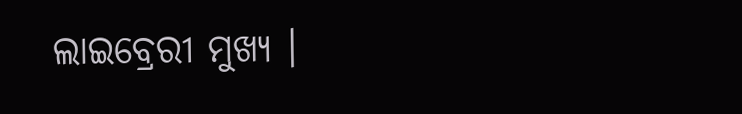ଲାଇବ୍ରେରୀ ମୁଖ୍ୟ ।